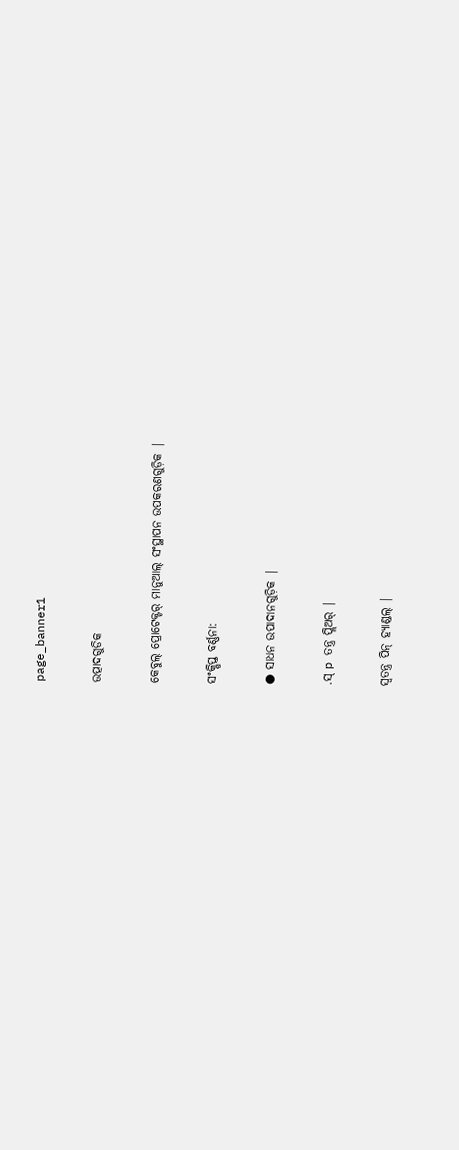page_banner1

ଉତ୍ପାଦଗୁଡିକ

କେବୁଲ୍ ପ୍ରୋଟେକ୍ଟର୍ ମାନୁଆଲ୍ ସଂସ୍ଥାପନ ଉପକରଣଗୁଡ଼ିକ |

ସଂକ୍ଷିପ୍ତ ବର୍ଣ୍ଣନା:

● ସାଧନ ଉପାଦାନଗୁଡ଼ିକ |

.ସ୍ p ତନ୍ତ୍ର ପ୍ଲିଅର୍ |

ସ୍ୱତନ୍ତ୍ର ପିନ୍ ହ୍ୟାଣ୍ଡଲ୍ |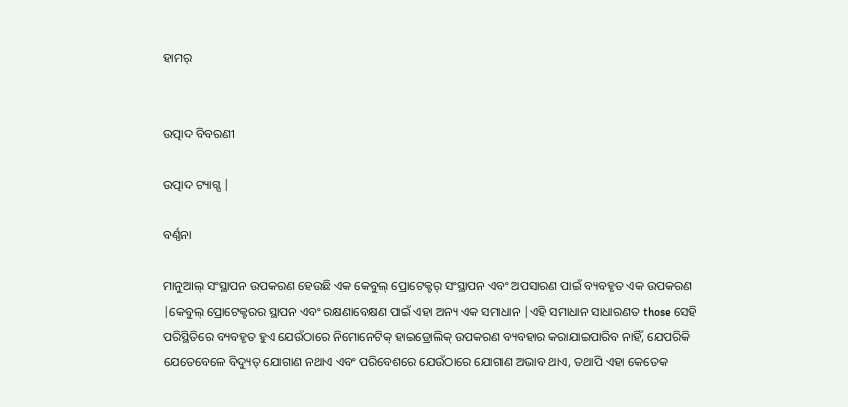ହାମର୍


ଉତ୍ପାଦ ବିବରଣୀ

ଉତ୍ପାଦ ଟ୍ୟାଗ୍ସ |

ବର୍ଣ୍ଣନା

ମାନୁଆଲ୍ ସଂସ୍ଥାପନ ଉପକରଣ ହେଉଛି ଏକ କେବୁଲ୍ ପ୍ରୋଟେକ୍ଟର୍ ସଂସ୍ଥାପନ ଏବଂ ଅପସାରଣ ପାଇଁ ବ୍ୟବହୃତ ଏକ ଉପକରଣ |କେବୁଲ୍ ପ୍ରୋଟେକ୍ଟରର ସ୍ଥାପନ ଏବଂ ରକ୍ଷଣାବେକ୍ଷଣ ପାଇଁ ଏହା ଅନ୍ୟ ଏକ ସମାଧାନ |ଏହି ସମାଧାନ ସାଧାରଣତ those ସେହି ପରିସ୍ଥିତିରେ ବ୍ୟବହୃତ ହୁଏ ଯେଉଁଠାରେ ନିମୋନେଟିକ୍ ହାଇଡ୍ରୋଲିକ୍ ଉପକରଣ ବ୍ୟବହାର କରାଯାଇପାରିବ ନାହିଁ, ଯେପରିକି ଯେତେବେଳେ ବିଦ୍ୟୁତ୍ ଯୋଗାଣ ନଥାଏ ଏବଂ ପରିବେଶରେ ଯେଉଁଠାରେ ଯୋଗାଣ ଅଭାବ ଥାଏ, ତଥାପି ଏହା କେତେକ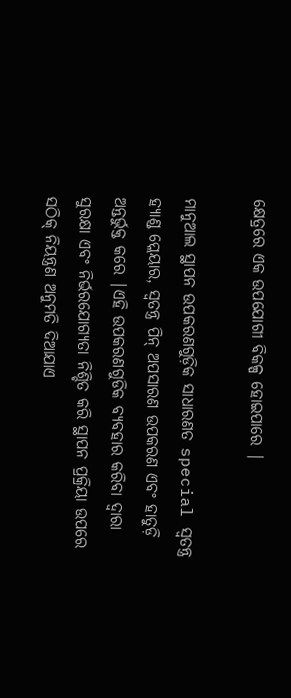କ୍ଷେତ୍ରରେ ଏକ ଉପଯୋଗୀ ବିକଳ୍ପ ହୋଇପାରେ |

ମାନୁଆଲ ସ୍ଥାପନ ଉପକରଣଗୁଡ଼ିକ ସାଧାରଣତ special ସ୍ୱତନ୍ତ୍ର ହ୍ୟାଣ୍ଡ ପ୍ଲେୟାର, ସ୍ୱତନ୍ତ୍ର ପିନ୍ ଅପସାରଣ ଉପକରଣ ଏବଂ ହାତୁଡ଼ି ଅନ୍ତର୍ଭୁକ୍ତ କରେ |ଏହି ଉପକରଣଗୁଡିକ ବ୍ୟବହାର କରିବା ଦ୍ୱାରା ସୁରକ୍ଷା ଏବଂ ନିର୍ଭରଯୋଗ୍ୟତା ନିଶ୍ଚିତ କରି ସ୍ଥାପନ ପ୍ରକ୍ରିୟା ଉପରେ ସଠିକ୍ ନିୟନ୍ତ୍ରଣ ଅନୁମତି ଦିଆଯାଏ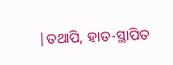|ତଥାପି, ହାତ-ସ୍ଥାପିତ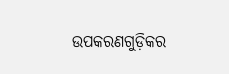ଉପକରଣଗୁଡ଼ିକର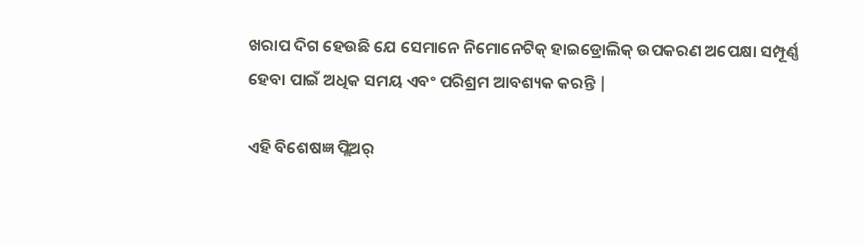ଖରାପ ଦିଗ ହେଉଛି ଯେ ସେମାନେ ନିମୋନେଟିକ୍ ହାଇଡ୍ରୋଲିକ୍ ଉପକରଣ ଅପେକ୍ଷା ସମ୍ପୂର୍ଣ୍ଣ ହେବା ପାଇଁ ଅଧିକ ସମୟ ଏବଂ ପରିଶ୍ରମ ଆବଶ୍ୟକ କରନ୍ତି |

ଏହି ବିଶେଷଜ୍ଞ ପ୍ଲିଅର୍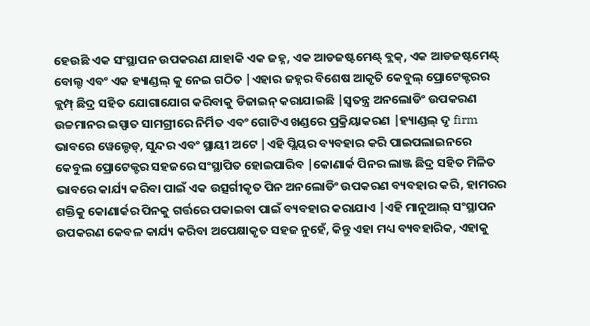ହେଉଛି ଏକ ସଂସ୍ଥାପନ ଉପକରଣ ଯାହାକି ଏକ ଜହ୍ନ, ଏକ ଆଡଜଷ୍ଟମେଣ୍ଟ୍ ବ୍ଲକ୍, ଏକ ଆଡଜଷ୍ଟମେଣ୍ଟ୍ ବୋଲ୍ଟ ଏବଂ ଏକ ହ୍ୟାଣ୍ଡଲ୍ କୁ ନେଇ ଗଠିତ |ଏହାର ଜହ୍ନର ବିଶେଷ ଆକୃତି କେବୁଲ୍ ପ୍ରୋଟେକ୍ଟରର କ୍ଲମ୍ପ୍ ଛିଦ୍ର ସହିତ ଯୋଗାଯୋଗ କରିବାକୁ ଡିଜାଇନ୍ କରାଯାଇଛି |ସ୍ୱତନ୍ତ୍ର ଅନଲୋଡିଂ ଉପକରଣ ଉଚ୍ଚମାନର ଇସ୍ପାତ ସାମଗ୍ରୀରେ ନିର୍ମିତ ଏବଂ ଗୋଟିଏ ଖଣ୍ଡରେ ପ୍ରକ୍ରିୟାକରଣ |ହ୍ୟାଣ୍ଡଲ୍ ଦୃ firm ଭାବରେ ୱେଲ୍ଡେଡ୍, ସୁନ୍ଦର ଏବଂ ସ୍ଥାୟୀ ଅଟେ |ଏହି ପ୍ଲିୟର ବ୍ୟବହାର କରି ପାଇପଲାଇନରେ କେବୁଲ ପ୍ରୋଟେକ୍ଟର ସହଜରେ ସଂସ୍ଥାପିତ ହୋଇପାରିବ |କୋଣାର୍କ ପିନର ଲାଞ୍ଜ ଛିଦ୍ର ସହିତ ମିଳିତ ଭାବରେ କାର୍ଯ୍ୟ କରିବା ପାଇଁ ଏକ ଉତ୍ସର୍ଗୀକୃତ ପିନ ଅନଲୋଡିଂ ଉପକରଣ ବ୍ୟବହାର କରି, ହାମରର ଶକ୍ତିକୁ କୋଣାର୍କର ପିନକୁ ଗର୍ତ୍ତରେ ପକାଇବା ପାଇଁ ବ୍ୟବହାର କରାଯାଏ |ଏହି ମାନୁଆଲ୍ ସଂସ୍ଥାପନ ଉପକରଣ କେବଳ କାର୍ଯ୍ୟ କରିବା ଅପେକ୍ଷାକୃତ ସହଜ ନୁହେଁ, କିନ୍ତୁ ଏହା ମଧ୍ୟ ବ୍ୟବହାରିକ, ଏହାକୁ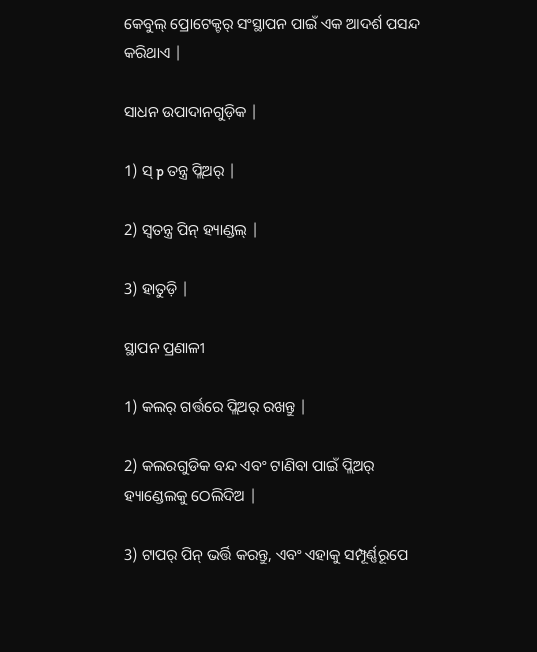କେବୁଲ୍ ପ୍ରୋଟେକ୍ଟର୍ ସଂସ୍ଥାପନ ପାଇଁ ଏକ ଆଦର୍ଶ ପସନ୍ଦ କରିଥାଏ |

ସାଧନ ଉପାଦାନଗୁଡ଼ିକ |

1) ସ୍ p ତନ୍ତ୍ର ପ୍ଲିଅର୍ |

2) ସ୍ୱତନ୍ତ୍ର ପିନ୍ ହ୍ୟାଣ୍ଡଲ୍ |

3) ହାତୁଡ଼ି |

ସ୍ଥାପନ ପ୍ରଣାଳୀ

1) କଲର୍ ଗର୍ତ୍ତରେ ପ୍ଲିଅର୍ ରଖନ୍ତୁ |

2) କଲରଗୁଡିକ ବନ୍ଦ ଏବଂ ଟାଣିବା ପାଇଁ ପ୍ଲିଅର୍ ହ୍ୟାଣ୍ଡେଲକୁ ଠେଲିଦିଅ |

3) ଟାପର୍ ପିନ୍ ଭର୍ତ୍ତି କରନ୍ତୁ, ଏବଂ ଏହାକୁ ସମ୍ପୂର୍ଣ୍ଣରୂପେ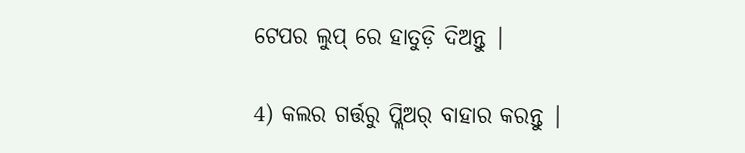ଟେପର ଲୁପ୍ ରେ ହାତୁଡ଼ି ଦିଅନ୍ତୁ |

4) କଲର ଗର୍ତ୍ତରୁ ପ୍ଲିଅର୍ ବାହାର କରନ୍ତୁ |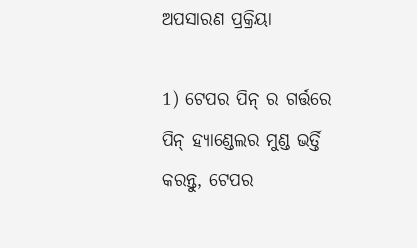ଅପସାରଣ ପ୍ରକ୍ରିୟା

1) ଟେପର ପିନ୍ ର ଗର୍ତ୍ତରେ ପିନ୍ ହ୍ୟାଣ୍ଡେଲର ମୁଣ୍ଡ ଭର୍ତ୍ତି କରନ୍ତୁ, ଟେପର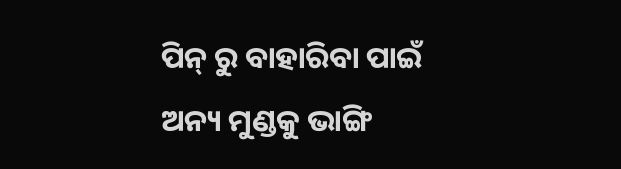ପିନ୍ ରୁ ବାହାରିବା ପାଇଁ ଅନ୍ୟ ମୁଣ୍ଡକୁ ଭାଙ୍ଗି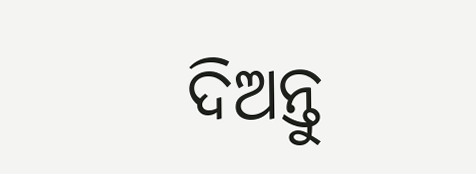ଦିଅନ୍ତୁ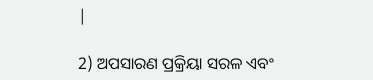|

2) ଅପସାରଣ ପ୍ରକ୍ରିୟା ସରଳ ଏବଂ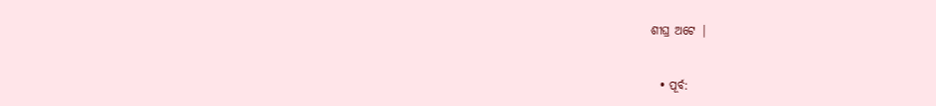ଶୀଘ୍ର ଅଟେ |


  • ପୂର୍ବ: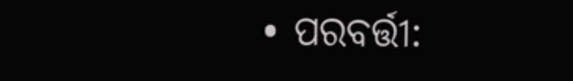• ପରବର୍ତ୍ତୀ: